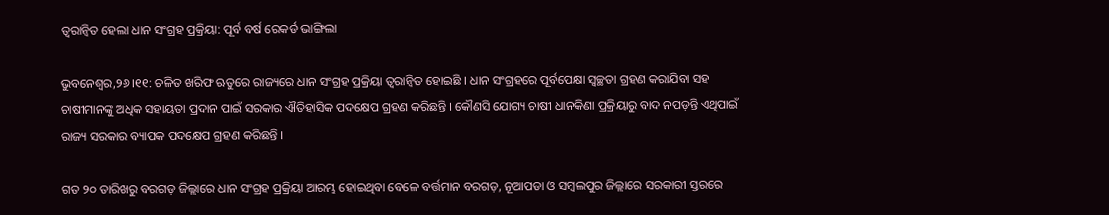ତ୍ୱରାନ୍ୱିତ ହେଲା ଧାନ ସଂଗ୍ରହ ପ୍ରକ୍ରିୟା: ପୂର୍ବ ବର୍ଷ ରେକର୍ଡ ଭାଙ୍ଗିଲା

ଭୁବନେଶ୍ୱର,୨୬।୧୧: ଚଳିତ ଖରିଫ ଋତୁରେ ରାଜ୍ୟରେ ଧାନ ସଂଗ୍ରହ ପ୍ରକ୍ରିୟା ତ୍ୱରାନ୍ୱିତ ହୋଇଛି । ଧାନ ସଂଗ୍ରହରେ ପୂର୍ବପେକ୍ଷା ସ୍ୱଚ୍ଛତା ଗ୍ରହଣ କରାଯିବା ସହ ଚାଷୀମାନଙ୍କୁ ଅଧିକ ସହାୟତା ପ୍ରଦାନ ପାଇଁ ସରକାର ଐତିହାସିକ ପଦକ୍ଷେପ ଗ୍ରହଣ କରିଛନ୍ତି । କୌଣସି ଯୋଗ୍ୟ ଚାଷୀ ଧାନକିଣା ପ୍ରକ୍ରିୟାରୁ ବାଦ ନପଡ଼ନ୍ତି ଏଥିପାଇଁ ରାଜ୍ୟ ସରକାର ବ୍ୟାପକ ପଦକ୍ଷେପ ଗ୍ରହଣ କରିଛନ୍ତି ।

ଗତ ୨୦ ତାରିଖରୁ ବରଗଡ଼ ଜିଲ୍ଲାରେ ଧାନ ସଂଗ୍ରହ ପ୍ରକ୍ରିୟା ଆରମ୍ଭ ହୋଇଥିବା ବେଳେ ବର୍ତ୍ତମାନ ବରଗଡ଼, ନୂଆପଡା ଓ ସମ୍ବଲପୁର ଜିଲ୍ଲାରେ ସରକାରୀ ସ୍ତରରେ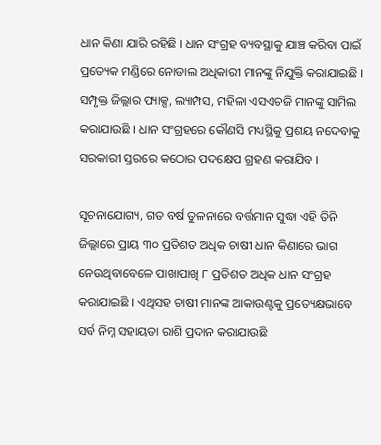ଧାନ କିଣା ଯାରି ରହିଛି । ଧାନ ସଂଗ୍ରହ ବ୍ୟବସ୍ଥାକୁ ଯାଞ୍ଚ କରିବା ପାଇଁ ପ୍ରତ୍ୟେକ ମଣ୍ଡିରେ ନୋଡାଲ ଅଧିକାରୀ ମାନଙ୍କୁ ନିଯୁକ୍ତି କରାଯାଇଛି । ସମ୍ପୃକ୍ତ ଜିଲ୍ଲାର ପ୍ୟାକ୍ସ, ଲ୍ୟାମ୍ପସ, ମହିଳା ଏସଏଚଜି ମାନଙ୍କୁ ସାମିଲ କରାଯାଉଛି । ଧାନ ସଂଗ୍ରହରେ କୌଣସି ମଧ୍ୟସ୍ଥିକୁ ପ୍ରଶୟ ନଦେବାକୁ ସରକାରୀ ସ୍ତରରେ କଠୋର ପଦକ୍ଷେପ ଗ୍ରହଣ କରାଯିବ ।

ସୂଚନାଯୋଗ୍ୟ, ଗତ ବର୍ଷ ତୁଳନାରେ ବର୍ତ୍ତମାନ ସୁଦ୍ଧା ଏହି ତିନି ଜିଲ୍ଲାରେ ପ୍ରାୟ ୩୦ ପ୍ରତିଶତ ଅଧିକ ଚାଷୀ ଧାନ କିଣାରେ ଭାଗ ନେଉଥିବାବେଳେ ପାଖାପାଖି ୮ ପ୍ରତିଶତ ଅଧିକ ଧାନ ସଂଗ୍ରହ କରାଯାଇଛି । ଏଥିସହ ଚାଷୀ ମାନଙ୍କ ଆକାଉଣ୍ଟକୁ ପ୍ରତ୍ୟେକ୍ଷଭାବେ ସର୍ବ ନିମ୍ନ ସହାୟତା ରାଶି ପ୍ରଦାନ କରାଯାଉଛି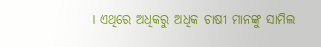। ଏଥିରେ ଅଧିକରୁ ଅଧିକ ଚାଷୀ ମାନଙ୍କୁ ସାମିଲ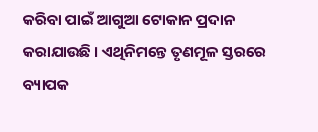କରିବା ପାଇଁ ଆଗୁଆ ଟୋକାନ ପ୍ରଦାନ କରାଯାଉଛି । ଏଥିନିମନ୍ତେ ତୃଣମୂଳ ସ୍ତରରେ ବ୍ୟାପକ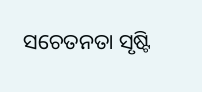ସଚେତନତା ସୃଷ୍ଟି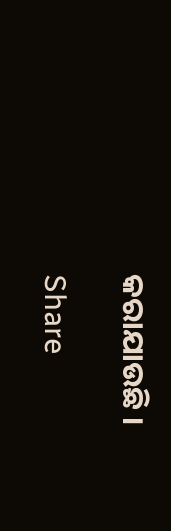କରାଯାଉଛି ।

Share